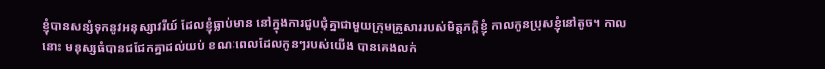ខ្ញុំបានសន្សំទុកនូវអនុស្សាវរីយ៍ ដែលខ្ញុំធ្លាប់មាន នៅក្នុងការជួបជុំគ្នាជាមួយក្រុមគ្រួសាររបស់មិត្តភក្តិខ្ញុំ កាលកូនប្រុសខ្ញុំនៅតូច។ កាលនោះ មនុស្សធំបានជជែកគ្នាដល់យប់ ខណៈពេលដែលកូនៗរបស់យើង បានគេងលក់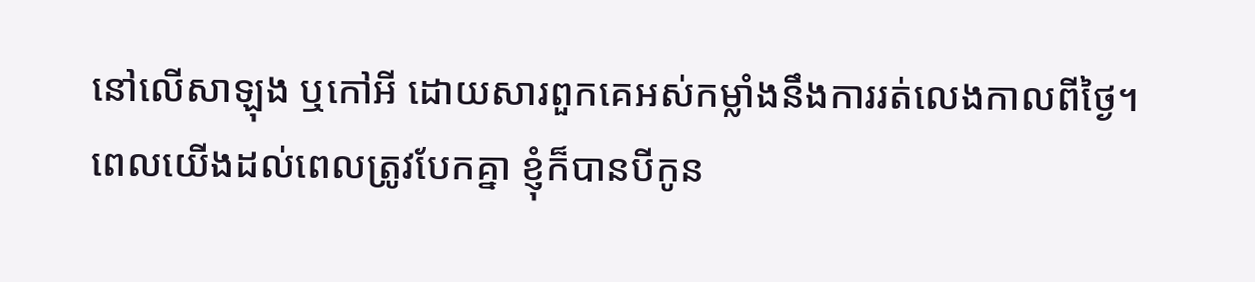នៅលើសាឡុង ឬកៅអី ដោយសារពួកគេអស់កម្លាំងនឹងការរត់លេងកាលពីថ្ងៃ។
ពេលយើងដល់ពេលត្រូវបែកគ្នា ខ្ញុំក៏បានបីកូន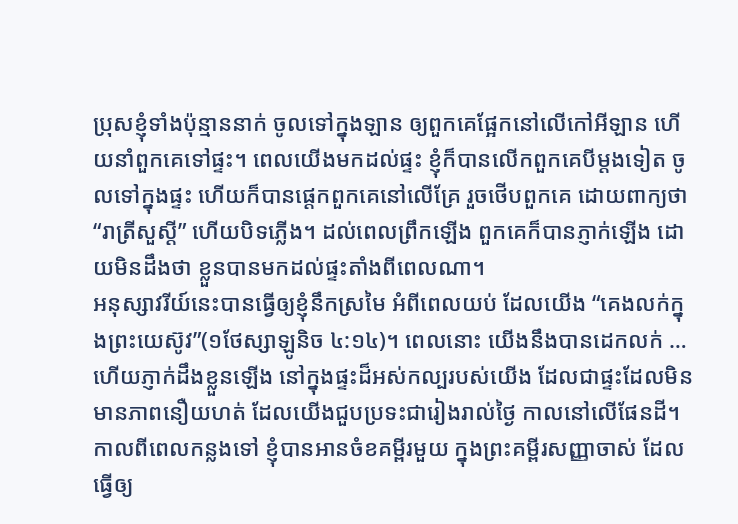ប្រុសខ្ញុំទាំងប៉ុន្មាននាក់ ចូលទៅក្នុងឡាន ឲ្យពួកគេផ្អែកនៅលើកៅអីឡាន ហើយនាំពួកគេទៅផ្ទះ។ ពេលយើងមកដល់ផ្ទះ ខ្ញុំក៏បានលើកពួកគេបីម្តងទៀត ចូលទៅក្នុងផ្ទះ ហើយក៏បានផ្តេកពួកគេនៅលើគ្រែ រួចថើបពួកគេ ដោយពាក្យថា “រាត្រីសួស្តី” ហើយបិទភ្លើង។ ដល់ពេលព្រឹកឡើង ពួកគេក៏បានភ្ញាក់ឡើង ដោយមិនដឹងថា ខ្លួនបានមកដល់ផ្ទះតាំងពីពេលណា។
អនុស្សាវរីយ៍នេះបានធ្វើឲ្យខ្ញុំនឹកស្រមៃ អំពីពេលយប់ ដែលយើង “គេងលក់ក្នុងព្រះយេស៊ូវ”(១ថែស្សាឡូនិច ៤:១៤)។ ពេលនោះ យើងនឹងបានដេកលក់ … ហើយភ្ញាក់ដឹងខ្លួនឡើង នៅក្នុងផ្ទះដ៏អស់កល្បរបស់យើង ដែលជាផ្ទះដែលមិនមានភាពនឿយហត់ ដែលយើងជួបប្រទះជារៀងរាល់ថ្ងៃ កាលនៅលើផែនដី។
កាលពីពេលកន្លងទៅ ខ្ញុំបានអានចំខគម្ពីរមួយ ក្នុងព្រះគម្ពីរសញ្ញាចាស់ ដែលធ្វើឲ្យ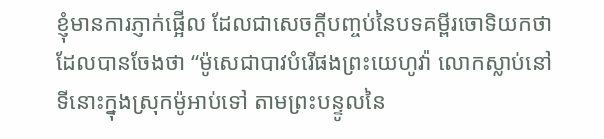ខ្ញុំមានការភ្ញាក់ផ្អើល ដែលជាសេចក្តីបញ្ចប់នៃបទគម្ពីរចោទិយកថា ដែលបានចែងថា “ម៉ូសេជាបាវបំរើផងព្រះយេហូវ៉ា លោកស្លាប់នៅទីនោះក្នុងស្រុកម៉ូអាប់ទៅ តាមព្រះបន្ទូលនៃ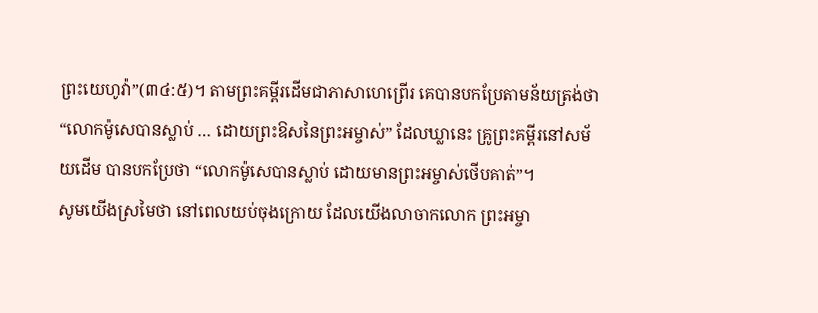ព្រះយេហូវ៉ា”(៣៤:៥)។ តាមព្រះគម្ពីរដើមជាភាសាហេព្រើរ គេបានបកប្រែតាមន័យត្រង់ថា “លោកម៉ូសេបានស្លាប់ … ដោយព្រះឱសនៃព្រះអម្ចាស់” ដែលឃ្លានេះ គ្រូព្រះគម្ពីរនៅសម័យដើម បានបកប្រែថា “លោកម៉ូសេបានស្លាប់ ដោយមានព្រះអម្ចាស់ថើបគាត់”។
សូមយើងស្រមៃថា នៅពេលយប់ចុងក្រោយ ដែលយើងលាចាកលោក ព្រះអម្ចា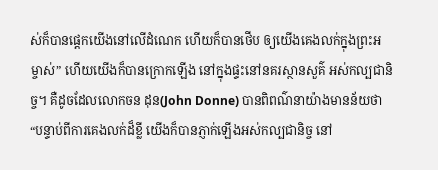ស់ក៏បានផ្តេកយើងនៅលើដំណេក ហើយក៏បានថើប ឲ្យយើងគេងលក់ក្នុងព្រះអម្ចាស់” ហើយយើងក៏បានក្រោកឡើង នៅក្នុងផ្ទះនៅនគរស្ថានសួគ៌ អស់កល្បជានិច្ច។ គឺដូចដែលលោកចន ដុន(John Donne) បានពិពណ៌នាយ៉ាងមានន័យថា “បន្ទាប់ពីការគេងលក់ដ៏ខ្លី យើងក៏បានភ្ញាក់ឡើងអស់កល្បជានិច្ច នៅ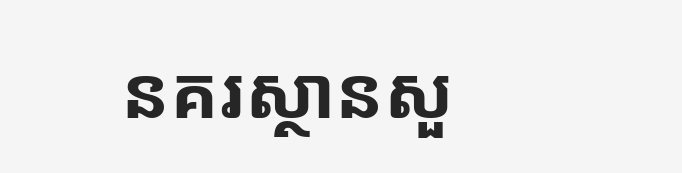នគរស្ថានសួ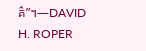គ៌”។—DAVID H. ROPER